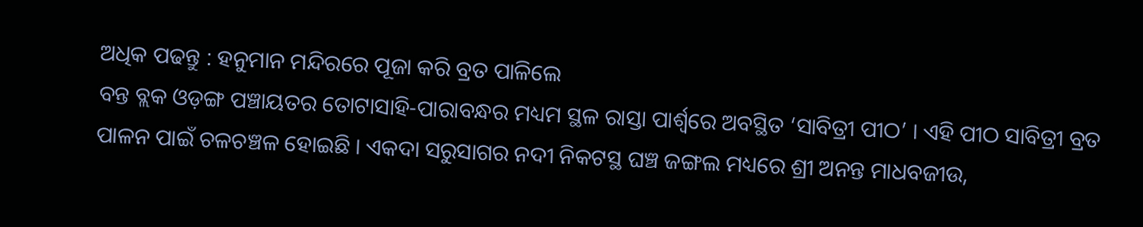ଅଧିକ ପଢନ୍ତୁ : ହନୁମାନ ମନ୍ଦିରରେ ପୂଜା କରି ବ୍ରତ ପାଳିଲେ
ବନ୍ତ ବ୍ଲକ ଓଡ଼ଙ୍ଗ ପଞ୍ଚାୟତର ତୋଟାସାହି-ପାରାବନ୍ଧର ମଧ୍ୟମ ସ୍ଥଳ ରାସ୍ତା ପାର୍ଶ୍ଵରେ ଅବସ୍ଥିତ ‘ସାବିତ୍ରୀ ପୀଠ’ । ଏହି ପୀଠ ସାବିତ୍ରୀ ବ୍ରତ ପାଳନ ପାଇଁ ଚଳଚଞ୍ଚଳ ହୋଇଛି । ଏକଦା ସରୁସାଗର ନଦୀ ନିକଟସ୍ଥ ଘଞ୍ଚ ଜଙ୍ଗଲ ମଧ୍ୟରେ ଶ୍ରୀ ଅନନ୍ତ ମାଧବଜୀଉ,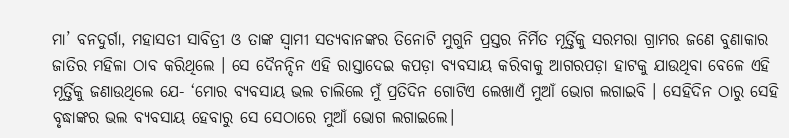ମା’ ବନଦୁର୍ଗା, ମହାସତୀ ସାବିତ୍ରୀ ଓ ତାଙ୍କ ସ୍ବାମୀ ସତ୍ୟବାନଙ୍କର ତିନୋଟି ମୁଗୁନି ପ୍ରସ୍ତର ନିର୍ମିତ ମୂର୍ତ୍ତିକୁ ସରମରା ଗ୍ରାମର ଜଣେ ବୁଣାକାର ଜାତିର ମହିଳା ଠାବ କରିଥିଲେ । ସେ ଦୈନନ୍ଦିନ ଏହି ରାସ୍ତାଦେଇ କପଡ଼ା ବ୍ୟବସାୟ କରିବାକୁ ଆଗରପଡ଼ା ହାଟକୁ ଯାଉଥିବା ବେଳେ ଏହି ମୂର୍ତ୍ତିକୁ ଜଣାଉଥିଲେ ଯେ- ‘ମୋର ବ୍ୟବସାୟ ଭଲ ଚାଲିଲେ ମୁଁ ପ୍ରତିଦିନ ଗୋଟିଏ ଲେଖାଏଁ ମୁଆଁ ଭୋଗ ଲଗାଇବି । ସେହିଦିନ ଠାରୁ ସେହି ବୃଦ୍ଧାଙ୍କର ଭଲ ବ୍ୟବସାୟ ହେବାରୁ ସେ ସେଠାରେ ମୁଆଁ ଭୋଗ ଲଗାଇଲେ।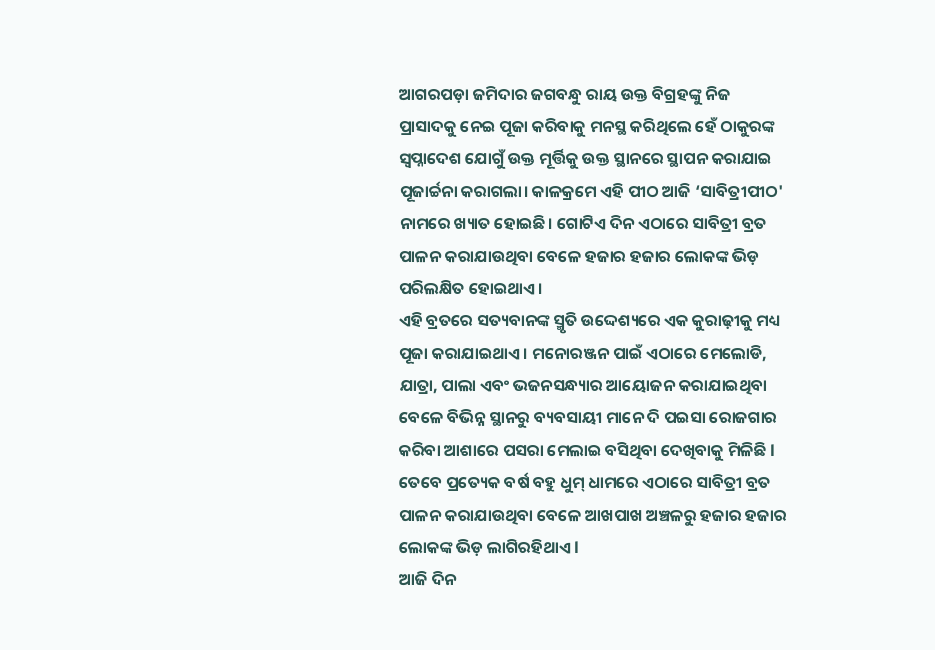ଆଗରପଡ଼ା ଜମିଦାର ଜଗବନ୍ଧୁ ରାୟ ଉକ୍ତ ବିଗ୍ରହଙ୍କୁ ନିଜ ପ୍ରାସାଦକୁ ନେଇ ପୂଜା କରିବାକୁ ମନସ୍ଥ କରିଥିଲେ ହେଁ ଠାକୁରଙ୍କ ସ୍ଵପ୍ନାଦେଶ ଯୋଗୁଁ ଉକ୍ତ ମୂର୍ତ୍ତିକୁ ଉକ୍ତ ସ୍ଥାନରେ ସ୍ଥାପନ କରାଯାଇ ପୂଜାର୍ଚ୍ଚନା କରାଗଲା। କାଳକ୍ରମେ ଏହି ପୀଠ ଆଜି ‘ସାବିତ୍ରୀପୀଠ' ନାମରେ ଖ୍ୟାତ ହୋଇଛି। ଗୋଟିଏ ଦିନ ଏଠାରେ ସାବିତ୍ରୀ ବ୍ରତ ପାଳନ କରାଯାଉଥିବା ବେଳେ ହଜାର ହଜାର ଲୋକଙ୍କ ଭିଡ଼ ପରିଲକ୍ଷିତ ହୋଇଥାଏ ।
ଏହି ବ୍ରତରେ ସତ୍ୟବାନଙ୍କ ସ୍ମୃତି ଉଦ୍ଦେଶ୍ୟରେ ଏକ କୁରାଢ଼ୀକୁ ମଧ୍ୟ ପୂଜା କରାଯାଇଥାଏ । ମନୋରଞ୍ଜନ ପାଇଁ ଏଠାରେ ମେଲୋଡି, ଯାତ୍ରା, ପାଲା ଏବଂ ଭଜନସନ୍ଧ୍ୟାର ଆୟୋଜନ କରାଯାଇଥିବା ବେଳେ ବିଭିନ୍ନ ସ୍ଥାନରୁ ବ୍ୟବସାୟୀ ମାନେ ଦି ପଇସା ରୋଜଗାର କରିବା ଆଶାରେ ପସରା ମେଲାଇ ବସିଥିବା ଦେଖିବାକୁ ମିଳିଛି l ତେବେ ପ୍ରତ୍ୟେକ ବର୍ଷ ବହୁ ଧୁମ୍ ଧାମରେ ଏଠାରେ ସାବିତ୍ରୀ ବ୍ରତ ପାଳନ କରାଯାଉଥିବା ବେଳେ ଆଖପାଖ ଅଞ୍ଚଳରୁ ହଜାର ହଜାର ଲୋକଙ୍କ ଭିଡ଼ ଲାଗିରହିଥାଏ l
ଆଜି ଦିନ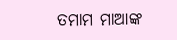ତମାମ ମାଆଙ୍କ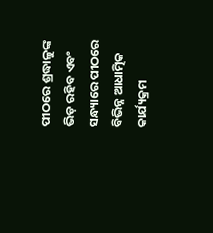ପୀଠରେ ଶ୍ରଦ୍ଧାଳୁଙ୍କ ଭିଡ଼ ରହିବ ଏବଂ ସନ୍ଧ୍ୟାରେ ପୀଠରେ ବିଭିନ୍ନ ଆଧାତ୍ମିକ କାର୍ଯ୍ୟକ୍ରମ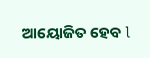ଆୟୋଜିତ ହେବ l